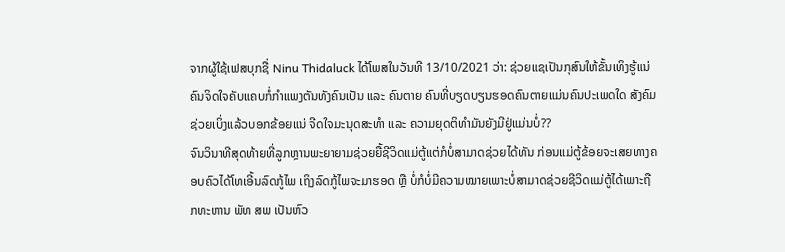ຈາກຜູ້ໃຊ້ເຟສບຸກຊື່ Ninu Thidaluck ໄດ້ໂພສໃນວັນທີ 13/10/2021 ວ່າ: ຊ່ວຍແຊເປັນກຸສົນໃຫ້ຂັ້ນເທິງຮູ້ແນ່ ຄົນຈິດໃຈຄັບແຄບກໍ່ກຳແພງຕັນທັງຄົນເປັນ ແລະ ຄົນຕາຍ ຄົນທີ່ບຽດບຽນຮອດຄົນຕາຍແມ່ນຄົນປະເພດໃດ ສັງຄົມຊ່ວຍເບິ່ງແລ້ວບອກຂ້ອຍແນ່ ຈີດໃຈມະນຸດສະທຳ ແລະ ຄວາມຍຸດຕິທຳມັນຍັງມີຢູ່ແມ່ນບໍ່??
ຈົນວິນາທີສຸດທ້າຍທີ່ລູກຫຼານພະຍາຍາມຊ່ວຍຍື້ຊີວິດແມ່ຕູ້ແຕ່ກໍບໍ່ສາມາດຊ່ວຍໄດ້ທັນ ກ່ອນແມ່ຕູ້ຂ້ອຍຈະເສຍທາງຄອບຄົວໄດ້ໂທເອີ້ນລົດກູ້ໄພ ເຖິງລົດກູ້ໄພຈະມາຮອດ ຫຼື ບໍ່ກໍບໍ່ມີຄວາມໝາຍເພາະບໍ່ສາມາດຊ່ວຍຊີວິດແມ່ຕູ້ໄດ້ເພາະຖືກທະຫານ ພັທ ສພ ເປັນຫົວ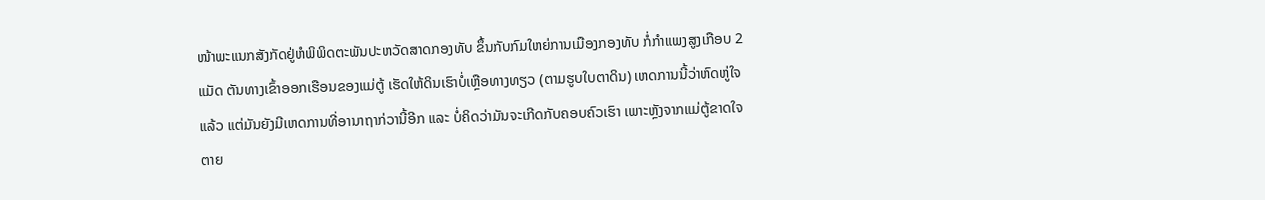ໜ້າພະແນກສັງກັດຢູ່ຫໍພິພິດຕະພັນປະຫວັດສາດກອງທັບ ຂຶ້ນກັບກົມໃຫຍ່ການເມືອງກອງທັບ ກໍ່ກຳແພງສູງເກືອບ 2 ແມັດ ຕັນທາງເຂົ້າອອກເຮືອນຂອງແມ່ຕູ້ ເຮັດໃຫ້ດິນເຮົາບໍ່ເຫຼືອທາງທຽວ (ຕາມຮູບໃບຕາດິນ) ເຫດການນີ້ວ່າຫົດຫູ່ໃຈແລ້ວ ແຕ່ມັນຍັງມີເຫດການທີ່ອານາຖາກ່ວານີ້ອີກ ແລະ ບໍ່ຄິດວ່າມັນຈະເກີດກັບຄອບຄົວເຮົາ ເພາະຫຼັງຈາກແມ່ຕູ້ຂາດໃຈຕາຍ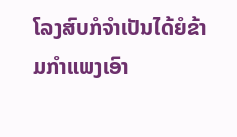ໂລງສົບກໍຈຳເປັນໄດ້ຍໍຂ້າມກຳແພງເອົາ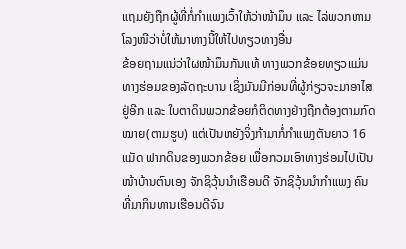ແຖມຍັງຖືກຜູ້ທີ່ກໍ່ກຳແພງເວົ້າໃຫ້ວ່າໜ້າມຶນ ແລະ ໄລ່ພວກຫາມໂລງໜີວ່າບໍ່ໃຫ້ມາທາງນີ້ໃຫ້ໄປທຽວທາງອື່ນ
ຂ້ອຍຖາມແນ່ວ່າໃຜໜ້າມຶນກັນແທ້ ທາງພວກຂ້ອຍທຽວແມ່ນທາງຮ່ອມຂອງລັດຖະບານ ເຊິ່ງມັນມີກ່ອນທີ່ຜູ້ກ່ຽວຈະມາອາໄສຢູ່ອີກ ແລະ ໃບຕາດິນພວກຂ້ອຍກໍຕິດທາງຢ່າງຖືກຕ້ອງຕາມກົດໝາຍ(ຕາມຮູບ) ແຕ່ເປັນຫຍັງຈິ່ງກ້າມາກໍ່ກຳແພງຕັນຍາວ 16 ແມັດ ຟາກດິນຂອງພວກຂ້ອຍ ເພື່ອກວມເອົາທາງຮ່ອມໄປເປັນໜ້າບ້ານຕົນເອງ ຈັກຊິວຸ້ນນຳເຮືອນດີ ຈັກຊິວຸ້ນນຳກຳແພງ ຄົນທີ່ມາກິນທານເຮືອນດີຈົນ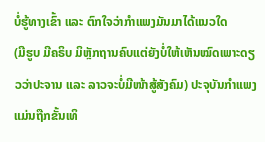ບໍ່ຮູ້ທາງເຂົ້າ ແລະ ຕົກໃຈວ່າກຳແພງມັນມາໄດ້ແນວໃດ
(ມີຮູບ ມີຄຣິບ ມິຫຼັກຖານຄົບແຕ່ຍັງບໍ່ໃຫ້ເຫັນໝົດເພາະດຽວວ່າປະຈານ ແລະ ລາວຈະບໍ່ມີໜ້າສູ້ສັງຄົມ) ປະຈຸບັນກຳແພງແມ່ນຖືກຂັ້ນເທິ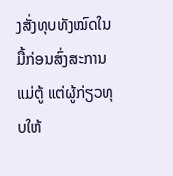ງສັ່ງທຸບທັງໝົດໃນມື້ກ່ອນສົ່ງສະການແມ່ຕູ້ ແຕ່ຜູ້ກ່ຽວທຸບໃຫ້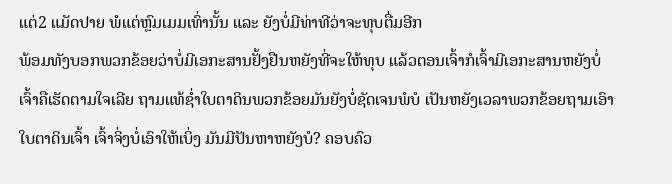ແຕ່2 ແມັດປາຍ ພໍແຕ່ຫຼົມເມມເທົ່ານັ້ນ ແລະ ຍັງບໍ່ມີທ່າທີວ່າຈະທຸບຕື່ມອີກ
ພ້ອມທັງບອກພວກຂ້ອຍວ່າບໍ່ມີເອກະສານຢັ້ງຢືນຫຍັງທີ່ຈະໃຫ້ທຸບ ແລ້ວຕອນເຈົ້າກໍເຈົ້າມີເອກະສານຫຍັງບໍ່ ເຈົ້າຄືເຮັດຕາມໃຈເລີຍ ຖາມແທ້ຊ່ຳໃບຕາດິນພວກຂ້ອຍມັນຍັງບໍ່ຊັດເຈນພໍບໍ ເປັນຫຍັງເວລາພວກຂ້ອຍຖາມເອົາໃບຕາດິນເຈົ້າ ເຈົ້າຈິ່ງບໍ່ເອົາໃຫ້ເບິ່ງ ມັນມີປັນຫາຫຍັງບໍ? ຄອບຄົວ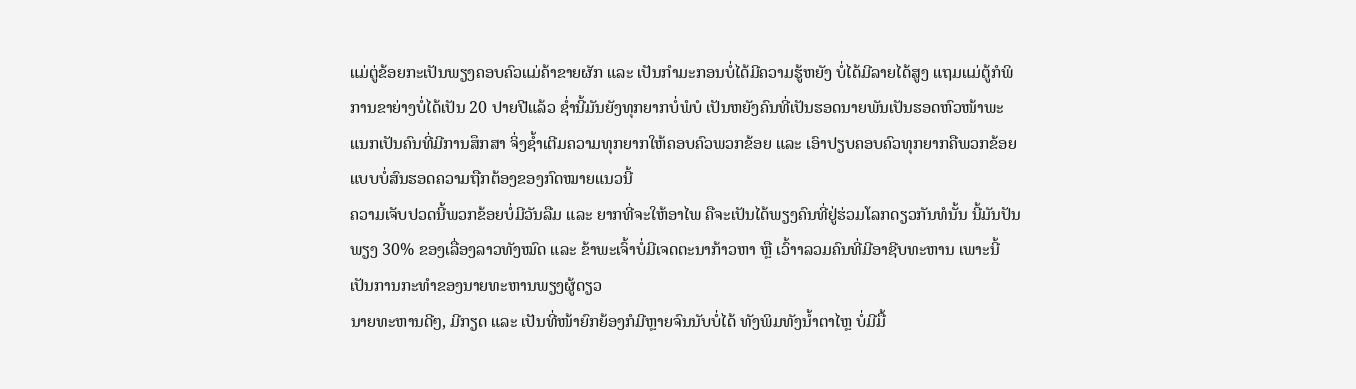ແມ່ຕູ່ຂ້ອຍກະເປັນພຽງຄອບຄົວແມ່ຄ້າຂາຍຜັກ ແລະ ເປັນກຳມະກອນບໍ່ໄດ້ມີຄວາມຮູ້ຫຍັງ ບໍ່ໄດ້ມີລາຍໄດ້ສູງ ແຖມແມ່ຕູ້ກໍພິການຂາຍ່າງບໍ່ໄດ້ເປັນ 20 ປາຍປີແລ້ວ ຊ່ຳນີ້ມັນຍັງທຸກຍາກບໍ່ພໍບໍ ເປັນຫຍັງຄົນທີ່ເປັນຮອດນາຍພັນເປັນຮອດຫົວໜ້າພະແນກເປັນຄົນທີ່ມີການສຶກສາ ຈິ່ງຊ້ຳເຕີມຄວາມທຸກຍາກໃຫ້ຄອບຄົວພວກຂ້ອຍ ແລະ ເອົາປຽບຄອບຄົວທຸກຍາກຄືພວກຂ້ອຍແບບບໍ່ສົນຮອດຄວາມຖືກຕ້ອງຂອງກົດໝາຍແນວນີ້
ຄວາມເຈັບປວດນີ້ພວກຂ້ອຍບໍ່ມີວັນລືມ ແລະ ຍາກທີ່ຈະໃຫ້ອາໄພ ຄືຈະເປັນໄດ້ພຽງຄົນທີ່ຢູ່ຮ່ວມໂລກດຽວກັນທໍນັ້ນ ນີ້ມັນປັນພຽງ 30% ຂອງເລື່ອງລາວທັງໝົດ ແລະ ຂ້າພະເຈົ້າບໍ່ມີເຈດຕະນາກ້າວຫາ ຫຼື ເວົ້າາລວມຄົນທີ່ມີອາຊີບທະຫານ ເພາະນີ້ເປັນການກະທຳຂອງນາຍທະຫານພຽງຜູ້ດຽວ
ນາຍທະຫານດີໆ, ມີກຽດ ແລະ ເປັນທີ່ໜ້າຍົກຍ້ອງກໍມີຫຼາຍຈົນນັບບໍ່ໄດ້ ທັງພິມທັງນ້ຳຕາໄຫຼ ບໍ່ມີມື້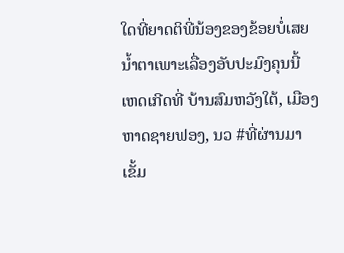ໃດທີ່ຍາດຕິພີ່ນ້ອງຂອງຂ້ອຍບໍ່ເສຍນ້ຳຕາເພາະເລື່ອງອັບປະມົງຄຸນນີ້
ເຫດເກີດທີ່ ບ້ານສົມຫວັງໃຕ້, ເມືອງ ຫາດຊາຍຟອງ, ນວ #ທີ່ຜ່ານມາເຂັ້ມ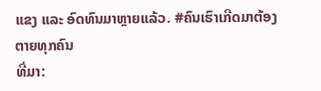ແຂງ ແລະ ອົດທົນມາຫຼາຍແລ້ວ. #ຄົນເຮົາເກີດມາຕ້ອງຕາຍທຸກຄົນ
ທີ່ມາ: